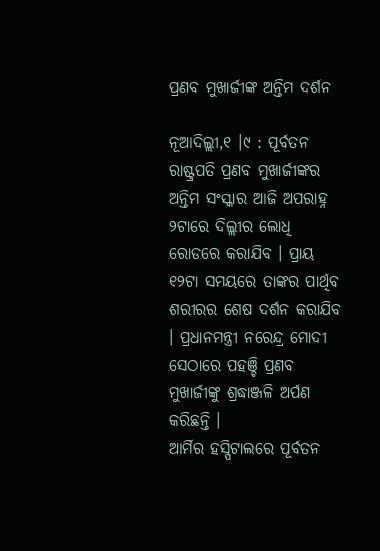ପ୍ରଣବ ମୁଖାର୍ଜୀଙ୍କ ଅନ୍ତିମ ଦର୍ଶନ

ନୂଆଦିଲ୍ଲୀ,୧ ।୯ : ପୂର୍ବତନ ରାଷ୍ଟ୍ରପତି ପ୍ରଣବ ମୁଖାର୍ଜୀଙ୍କର ଅନ୍ତିମ ସଂସ୍କାର ଆଜି ଅପରାହ୍ନ ୨ଟାରେ ଦିଲ୍ଲୀର ଲୋଧି ରୋଡରେ କରାଯିବ । ପ୍ରାୟ ୧୨ଟା ସମୟରେ ତାଙ୍କର ପାର୍ଥିବ ଶରୀରର ଶେଷ ଦର୍ଶନ କରାଯିବ । ପ୍ରଧାନମନ୍ତ୍ରୀ ନରେନ୍ଦ୍ର ମୋଦୀ ସେଠାରେ ପହଞ୍ଚି ପ୍ରଣବ ମୁଖାର୍ଜୀଙ୍କୁ ଶ୍ରଦ୍ଧାଞ୍ଜଳି ଅର୍ପଣ କରିଛନ୍ତି ।
ଆର୍ମିର ହସ୍ପିଟାଲରେ ପୂର୍ବତନ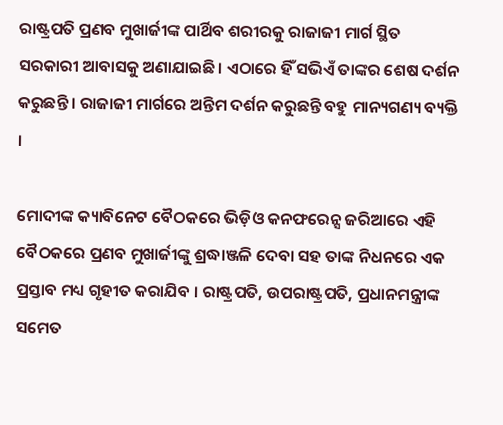ରାଷ୍ଟ୍ରପତି ପ୍ରଣବ ମୁଖାର୍ଜୀଙ୍କ ପାର୍ଥିବ ଶରୀରକୁ ରାଜାଜୀ ମାର୍ଗ ସ୍ଥିତ ସରକାରୀ ଆବାସକୁ ଅଣାଯାଇଛି । ଏଠାରେ ହିଁ ସଭିଏଁ ତାଙ୍କର ଶେଷ ଦର୍ଶନ କରୁଛନ୍ତି । ରାଜାଜୀ ମାର୍ଗରେ ଅନ୍ତିମ ଦର୍ଶନ କରୁଛନ୍ତି ବହୁ ମାନ୍ୟଗଣ୍ୟ ବ୍ୟକ୍ତି ।

ମୋଦୀଙ୍କ କ୍ୟାବିନେଟ ବୈଠକରେ ଭିଡ଼ିଓ କନଫରେନ୍ସ ଜରିଆରେ ଏହି ବୈଠକରେ ପ୍ରଣବ ମୁଖାର୍ଜୀଙ୍କୁ ଶ୍ରଦ୍ଧାଞ୍ଜଳି ଦେବା ସହ ତାଙ୍କ ନିଧନରେ ଏକ ପ୍ରସ୍ତାବ ମଧ୍ୟ ଗୃହୀତ କରାଯିବ । ରାଷ୍ଟ୍ରପତି, ଉପରାଷ୍ଟ୍ରପତି, ପ୍ରଧାନମନ୍ତ୍ରୀଙ୍କ ସମେତ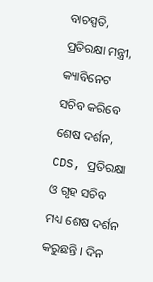ବାଚସ୍ପତି, ପ୍ରତିରକ୍ଷା ମନ୍ତ୍ରୀ, କ୍ୟାବିନେଟ ସଚିବ କରିବେ ଶେଷ ଦର୍ଶନ, CDS, ପ୍ରତିରକ୍ଷା ଓ ଗୃହ ସଚିବ ମଧ୍ୟ ଶେଷ ଦର୍ଶନ କରୁଛନ୍ତି । ଦିନ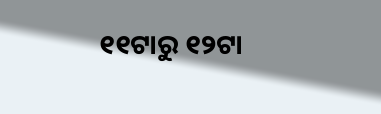୧୧ଟାରୁ ୧୨ଟା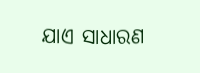ଯାଏ ସାଧାରଣ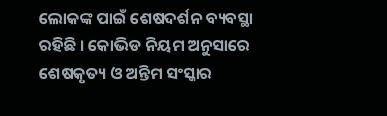ଲୋକଙ୍କ ପାଇଁ ଶେଷଦର୍ଶନ ବ୍ୟବସ୍ଥା ରହିଛି । କୋଭିଡ ନିୟମ ଅନୁସାରେ ଶେଷକୃତ୍ୟ ଓ ଅନ୍ତିମ ସଂସ୍କାର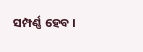ସମ୍ପର୍ଣ୍ଣ ହେବ ।